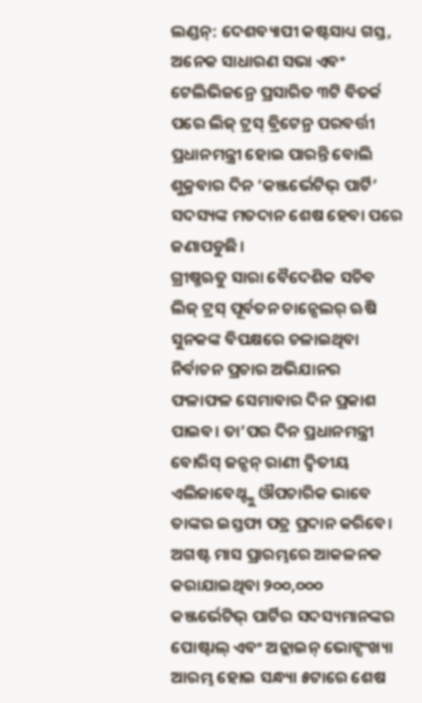ଲଣ୍ଡନ୍: ଦେଶବ୍ୟାପୀ କଷ୍ଟସାଧ୍ୟ ଗସ୍ତ, ଅନେକ ସାଧାରଣ ସଭା ଏବଂ ଟେଲିଭିଜନ୍ରେ ପ୍ରସାରିତ ୩ଟି ବିତର୍କ ପରେ ଲିଜ୍ ଟ୍ରସ୍ ବ୍ରିଟେନ୍ର ପରବର୍ତ୍ତୀ ପ୍ରଧାନମନ୍ତ୍ରୀ ହୋଇ ପାରନ୍ତି ବୋଲି ଶୁକ୍ରବାର ଦିନ ‘କଞ୍ଜର୍ଭେଟିଭ୍ ପାର୍ଟି’ ସଦସ୍ୟଙ୍କ ମତଦାନ ଶେଷ ହେବା ପରେ ଜଣାପଡୁଛି।
ଗ୍ରୀଷ୍ମଋତୁ ସାରା ବୈଦେଶିକ ସଚିବ ଲିଜ୍ ଟ୍ରସ୍ ପୂର୍ବତନ ଚାନ୍ସେଲର୍ ଋଷି ସୁନକଙ୍କ ବିପକ୍ଷରେ ଚଳାଇଥିବା ନିର୍ବାଚନ ପ୍ରଚାର ଅଭିଯାନର ଫଳାଫଳ ସେମାବାର ଦିନ ପ୍ରକାଶ ପାଇବ। ତା’ପର ଦିନ ପ୍ରଧାନମନ୍ତ୍ରୀ ବୋରିସ୍ ଜନ୍ସନ୍ ରାଣୀ ଦ୍ବିତୀୟ ଏଲିଜାବେଥ୍ଙ୍କୁ ଔପଚାରିକ ଭାବେ ତାଙ୍କର ଇସ୍ତଫା ପତ୍ର ପ୍ରଦାନ କରିବେ।
ଅଗଷ୍ଟ ମାସ ପ୍ରାରମ୍ଭରେ ଆକଳନକ କରାଯାଇଥିବା ୨୦୦,୦୦୦ କଞ୍ଜର୍ଭେଟିଭ୍ ପାର୍ଟିର ସଦସ୍ୟମାନଙ୍କର ପୋଷ୍ଟାଲ୍ ଏବଂ ଅନ୍ଲାଇନ୍ ଭୋଟ୍ସଂଖ୍ୟା ଆରମ୍ଭ ହୋଇ ସନ୍ଧ୍ୟା ୫ଟାରେ ଶେଷ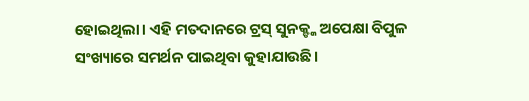ହୋଇଥିଲା। ଏହି ମତଦାନରେ ଟ୍ରସ୍ ସୁନକ୍ଙ୍କ ଅପେକ୍ଷା ବିପୁଳ ସଂଖ୍ୟାରେ ସମର୍ଥନ ପାଇଥିବା କୁହାଯାଉଛି।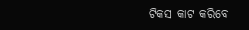ଟିକସ କାଟ କରିବେ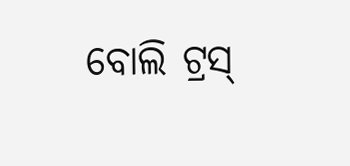ବୋଲି ଟ୍ରସ୍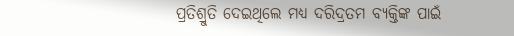ପ୍ରତିଶ୍ରୁତି ଦେଇଥିଲେ ମଧ୍ୟ ଦରିଦ୍ରତମ ବ୍ୟକ୍ତିଙ୍କ ପାଇଁ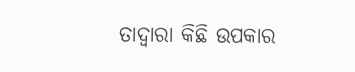ତାଦ୍ବାରା କିଛି ଉପକାର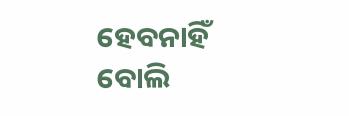ହେବନାହିଁ ବୋଲି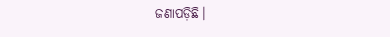ଜଣାପଡ଼ିଛି।